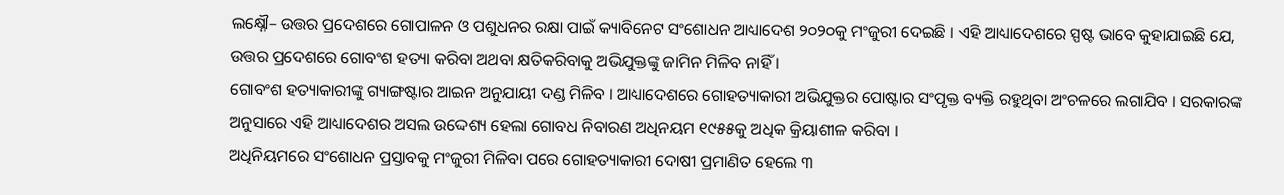ଲକ୍ଷ୍ନୌ– ଉତ୍ତର ପ୍ରଦେଶରେ ଗୋପାଳନ ଓ ପଶୁଧନର ରକ୍ଷା ପାଇଁ କ୍ୟାବିନେଟ ସଂଶୋଧନ ଆଧ୍ୟାଦେଶ ୨୦୨୦କୁ ମଂଜୁରୀ ଦେଇଛି । ଏହି ଆଧ୍ୟାଦେଶରେ ସ୍ପଷ୍ଟ ଭାବେ କୁହାଯାଇଛି ଯେ, ଉତ୍ତର ପ୍ରଦେଶରେ ଗୋବଂଶ ହତ୍ୟା କରିବା ଅଥବା କ୍ଷତିକରିବାକୁ ଅଭିଯୁକ୍ତଙ୍କୁ ଜାମିନ ମିଳିବ ନାହିଁ ।
ଗୋବଂଶ ହତ୍ୟାକାରୀଙ୍କୁ ଗ୍ୟାଙ୍ଗଷ୍ଟାର ଆଇନ ଅନୁଯାୟୀ ଦଣ୍ଡ ମିଳିବ । ଆଧ୍ୟାଦେଶରେ ଗୋହତ୍ୟାକାରୀ ଅଭିଯୁକ୍ତର ପୋଷ୍ଟାର ସଂପୃକ୍ତ ବ୍ୟକ୍ତି ରହୁଥିବା ଅଂଚଳରେ ଲଗାଯିବ । ସରକାରଙ୍କ ଅନୁସାରେ ଏହି ଆଧ୍ୟାଦେଶର ଅସଲ ଉଦ୍ଦେଶ୍ୟ ହେଲା ଗୋବଧ ନିବାରଣ ଅଧିନୟମ ୧୯୫୫କୁ ଅଧିକ କ୍ରିୟାଶୀଳ କରିବା ।
ଅଧିନିୟମରେ ସଂଶୋଧନ ପ୍ରସ୍ତାବକୁ ମଂଜୁରୀ ମିଳିବା ପରେ ଗୋହତ୍ୟାକାରୀ ଦୋଷୀ ପ୍ରମାଣିତ ହେଲେ ୩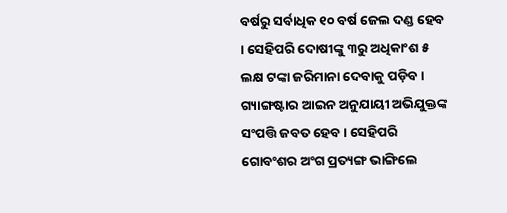ବର୍ଷରୁ ସର୍ବାଧିକ ୧୦ ବର୍ଷ ଜେଲ ଦଣ୍ଡ ହେବ । ସେହିପରି ଦୋଷୀଙ୍କୁ ୩ରୁ ଅଧିକାଂଶ ୫ ଲକ୍ଷ ଟଙ୍କା ଜରିମାନା ଦେବାକୁ ପଡ଼ିବ । ଗ୍ୟାଙ୍ଗଷ୍ଟାର ଆଇନ ଅନୁଯାୟୀ ଅଭିଯୁକ୍ତଙ୍କ ସଂପତ୍ତି ଜବତ ହେବ । ସେହିପରି ଗୋବଂଶର ଅଂଗ ପ୍ରତ୍ୟଙ୍ଗ ଭାଙ୍ଗିଲେ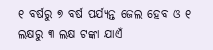୧ ବର୍ଷରୁ ୭ ବର୍ଷ ପର୍ଯ୍ୟନ୍ତ ଜେଲ ହେବ ଓ ୧ ଲକ୍ଷରୁ ୩ ଲକ୍ଷ ଟଙ୍କା ଯାଏଁ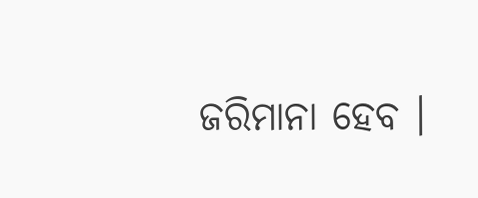ଜରିମାନା ହେବ ।